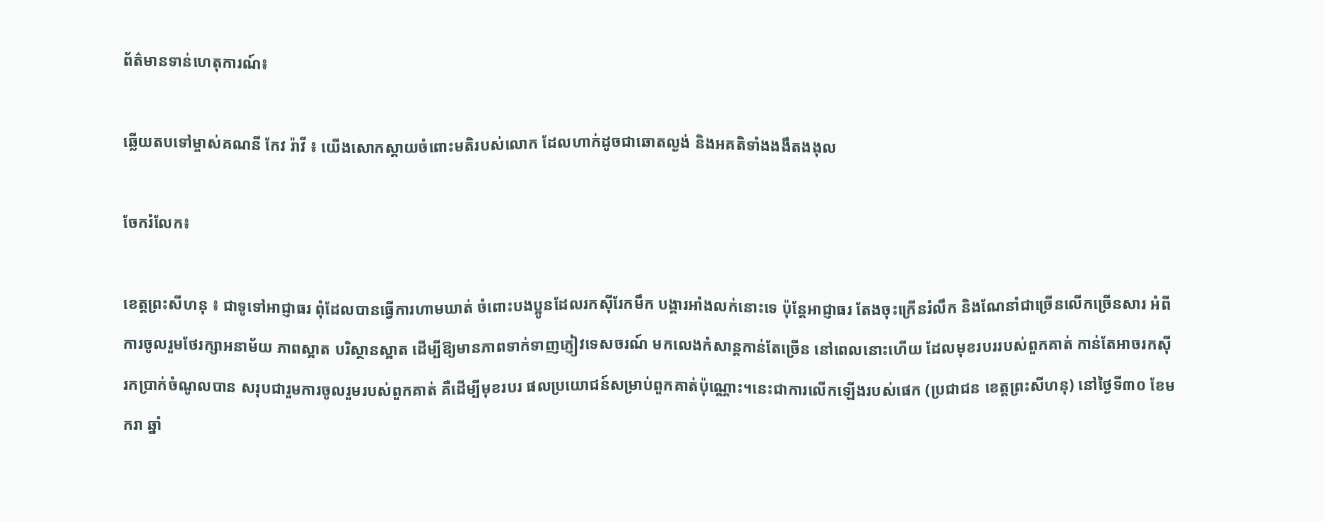ព័ត៌មានទាន់ហេតុការណ៍៖

ឆ្លើយតបទៅម្ចាស់គណនី កែវ រ៉ាវី ៖ យើងសោកស្ដាយចំពោះមតិរបស់លោក ដែលហាក់ដូចជាឆោតល្ងង់ និងអគតិទាំងងងឹតងងុល

ចែករំលែក៖

ខេត្តព្រះសីហនុ ៖ ជាទូទៅអាជ្ញាធរ ពុំដែលបានធ្វើការហាមឃាត់ ចំពោះបងប្អូនដែលរកស៊ីរែកមឹក បង្គារអាំងលក់នោះទេ ប៉ុន្ដែអាជ្ញាធរ តែងចុះក្រើនរំលឹក និងណែនាំជាច្រើនលើកច្រើនសារ អំពីការចូលរួមថែរក្សាអនាម័យ ភាពស្អាត បរិស្ថានស្អាត ដើម្បីឱ្យមានភាពទាក់ទាញភ្ញៀវទេសចរណ៍ មកលេងកំសាន្ដកាន់តែច្រើន នៅពេលនោះហើយ ដែលមុខរបររបស់ពួកគាត់ កាន់តែអាចរកស៊ី រកប្រាក់ចំណូលបាន សរុបជារួមការចូលរួមរបស់ពួកគាត់ គឺដើម្បីមុខរបរ ផលប្រយោជន៍សម្រាប់ពួកគាត់ប៉ុណ្ណោះ។នេះជាការលើកឡើងរបស់ផេក (ប្រជាជន ខេត្តព្រះសីហនុ) នៅថ្ងៃទី៣០ ខែមករា ឆ្នាំ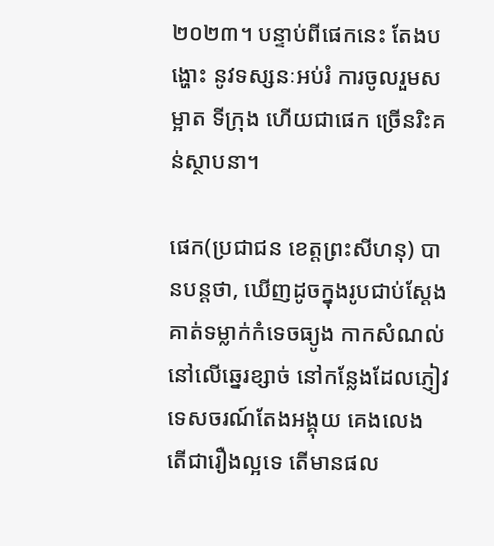២០២៣។ បន្ទាប់ពីផេកនេះ តែងបង្ហោះ នូវទស្សនៈអប់រំ ការចូលរួមសម្អាត ទីក្រុង ហើយជាផេក ច្រើនរិះគន់ស្ថាបនា។

ផេក(ប្រជាជន ខេត្តព្រះសីហនុ) បានបន្តថា, ឃើញដូចក្នុងរូបជាប់ស្ដែង គាត់ទម្លាក់កំទេចធ្យូង កាកសំណល់ នៅលើឆ្នេរខ្សាច់ នៅកន្លែងដែលភ្ញៀវទេសចរណ៍តែងអង្គុយ គេងលេង តើជារឿងល្អទេ តើមានផល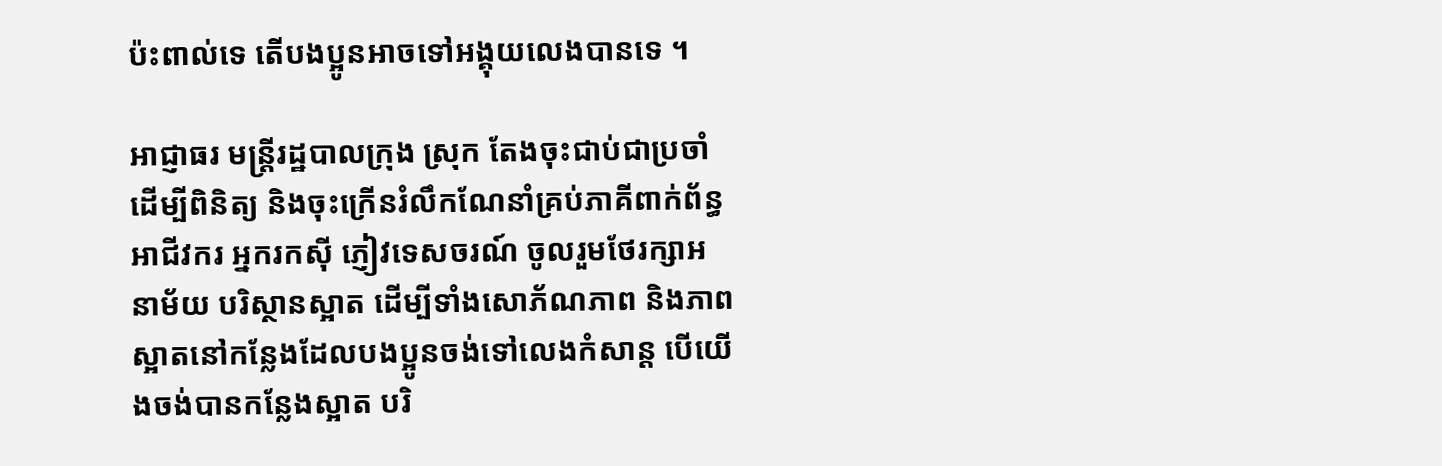ប៉ះពាល់ទេ តើបងប្អូនអាចទៅអង្គុយលេងបានទេ ។

អាជ្ញាធរ មន្រ្ដីរដ្ឋបាលក្រុង ស្រុក តែងចុះជាប់ជាប្រចាំ ដើម្បីពិនិត្យ និងចុះក្រើនរំលឹកណែនាំគ្រប់ភាគីពាក់ព័ន្ធ អាជីវករ អ្នករកស៊ី ភ្ញៀវទេសចរណ៍ ចូលរួមថែរក្សាអនាម័យ បរិស្ថានស្អាត ដើម្បីទាំងសោភ័ណភាព និងភាពស្អាតនៅកន្លែងដែលបងប្អូនចង់ទៅលេងកំសាន្ដ បើយើងចង់បានកន្លែងស្អាត បរិ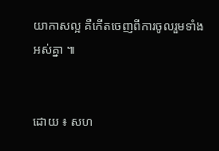យាកាសល្អ គឺកើតចេញពីការចូលរួមទាំងអស់គ្នា ៕


ដោយ ៖ សហ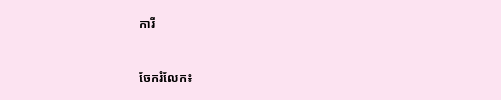ការី


ចែករំលែក៖